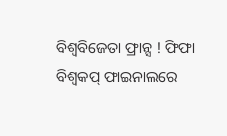ବିଶ୍ୱବିଜେତା ଫ୍ରାନ୍ସ ! ଫିଫା ବିଶ୍ୱକପ୍ ଫାଇନାଲରେ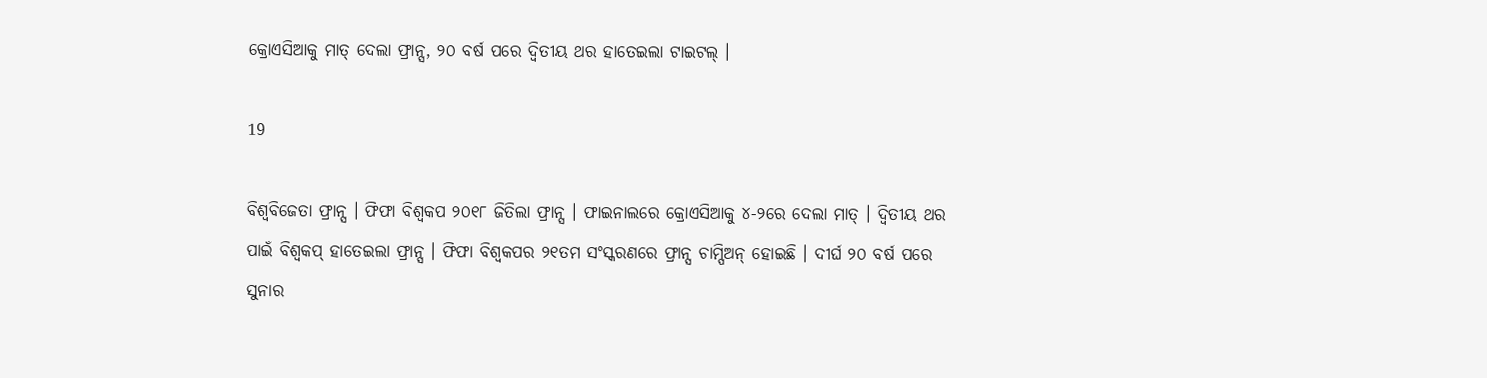କ୍ରୋଏସିଆକୁ ମାତ୍ ଦେଲା ଫ୍ରାନ୍ସ, ୨୦ ବର୍ଷ ପରେ ଦ୍ୱିତୀୟ ଥର ହାତେଇଲା ଟାଇଟଲ୍ ।

19

ବିଶ୍ୱବିଜେତା ଫ୍ରାନ୍ସ । ଫିଫା ବିଶ୍ୱକପ ୨୦୧୮ ଜିତିଲା ଫ୍ରାନ୍ସ । ଫାଇନାଲରେ କ୍ରୋଏସିଆକୁ ୪-୨ରେ ଦେଲା ମାତ୍ । ଦ୍ୱିତୀୟ ଥର ପାଇଁ ବିଶ୍ୱକପ୍ ହାତେଇଲା ଫ୍ରାନ୍ସ । ଫିଫା ବିଶ୍ୱକପର ୨୧ତମ ସଂସ୍କରଣରେ ଫ୍ରାନ୍ସ ଚାମ୍ପିଅନ୍ ହୋଇଛି । ଦୀର୍ଘ ୨୦ ବର୍ଷ ପରେ ସୁନାର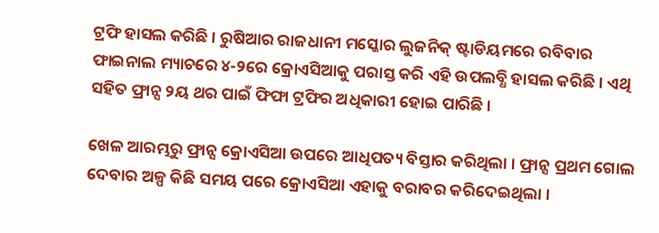ଟ୍ରଫି ହାସଲ କରିଛି । ରୁଷିଆର ରାଜଧାନୀ ମସ୍କୋର ଲୁଜନିକ୍ ଷ୍ଟାଡିୟମରେ ରବିବାର ଫାଇନାଲ ମ୍ୟାଚରେ ୪-୨ରେ କ୍ରୋଏସିଆକୁ ପରାସ୍ତ କରି ଏହି ଉପଲବ୍ଧି ହାସଲ କରିଛି । ଏଥି ସହିତ ଫ୍ରାନ୍ସ ୨ୟ ଥର ପାଇଁ ଫିଫା ଟ୍ରଫିର ଅଧିକାରୀ ହୋଇ ପାରିଛି ।

ଖେଳ ଆରମ୍ଭରୁ ଫ୍ରାନ୍ସ କ୍ରୋଏସିଆ ଉପରେ ଆଧିପତ୍ୟ ବିସ୍ତାର କରିଥିଲା । ଫ୍ରାନ୍ସ ପ୍ରଥମ ଗୋଲ ଦେବାର ଅଳ୍ପ କିଛି ସମୟ ପରେ କ୍ରୋଏସିଆ ଏହାକୁ ବରାବର କରିଦେଇଥିଲା ।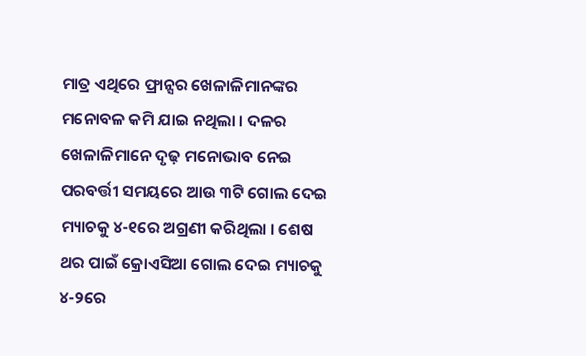ମାତ୍ର ଏଥିରେ ଫ୍ରାନ୍ସର ଖେଳାଳିମାନଙ୍କର ମନୋବଳ କମି ଯାଇ ନଥିଲା । ଦଳର ଖେଳାଳିମାନେ ଦୃଢ଼ ମନୋଭାବ ନେଇ ପରବର୍ତ୍ତୀ ସମୟରେ ଆଉ ୩ଟି ଗୋଲ ଦେଇ ମ୍ୟାଚକୁ ୪-୧ରେ ଅଗ୍ରଣୀ କରିଥିଲା । ଶେଷ ଥର ପାଇଁ କ୍ରୋଏସିଆ ଗୋଲ ଦେଇ ମ୍ୟାଚକୁ ୪-୨ରେ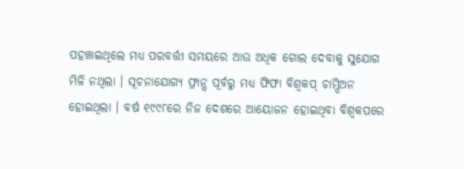ପହଞ୍ଚାଇଥିଲେ ମଧ୍ୟ ପରବର୍ତ୍ତୀ ସମୟରେ ଆଉ ଅଧିକ ଗୋଲ ଦେବାକୁ ସୁଯୋଗ ମିଳି ନଥିଲା । ସୂଚନାଯୋଗ୍ୟ ଫ୍ରାନ୍ସ ପୂର୍ବରୁ ମଧ୍ୟ ଫିଫା ବିଶ୍ୱକପ୍ ଚାମ୍ପିଅନ ହୋଇଥିଲା । ବର୍ଷ ୧୯୯୮ରେ ନିଜ ଦେଶରେ ଆୟୋଜନ ହୋଇଥିବା ବିଶ୍ୱକପରେ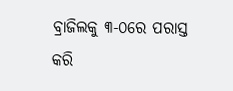ବ୍ରାଜିଲକୁ ୩-୦ରେ ପରାସ୍ତ କରି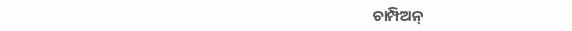ଚାମ୍ପିଅନ୍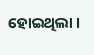ହୋଇଥିଲା ।